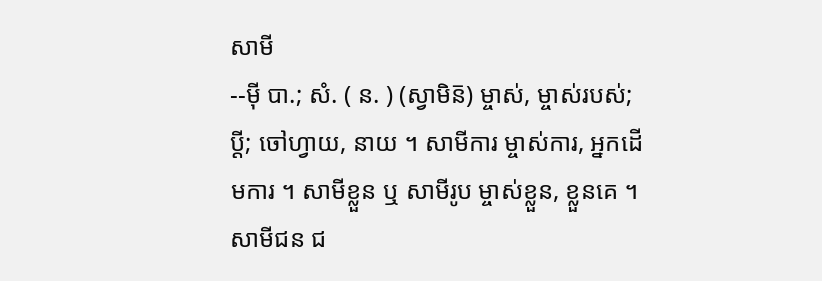សាមី
--ម៉ី បា.; សំ. ( ន. ) (ស្វាមិន៑) ម្ចាស់, ម្ចាស់របស់; ប្តី; ចៅហ្វាយ, នាយ ។ សាមីការ ម្ចាស់ការ, អ្នកដើមការ ។ សាមីខ្លួន ឬ សាមីរូប ម្ចាស់ខ្លួន, ខ្លួនគេ ។ សាមីជន ជ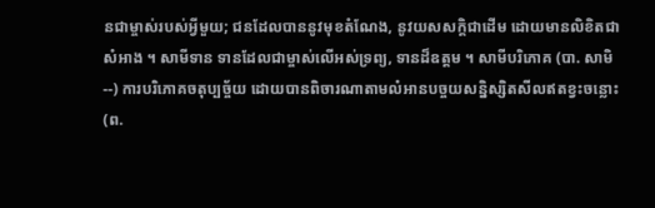នជាម្ចាស់របស់អ្វីមួយ; ជនដែលបាននូវមុខតំណែង, នូវយសសក្ដិជាដើម ដោយមានលិខិតជាសំអាង ។ សាមីទាន ទានដែលជាម្ចាស់លើអស់ទ្រព្យ, ទានដ៏ឧត្តម ។ សាមីបរិភោគ (បា. សាមិ--) ការបរិភោគចតុប្បច្ច័យ ដោយបានពិចារណាតាមលំអានបច្ចយសន្និស្សិតសីលឥតខ្វះចន្លោះ (ព.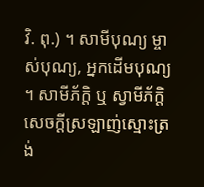វិ. ពុ.) ។ សាមីបុណ្យ ម្ចាស់បុណ្យ, អ្នកដើមបុណ្យ ។ សាមីភ័ក្តិ ឬ ស្វាមីភ័ក្តិ សេចក្ដីស្រឡាញ់ស្មោះត្រង់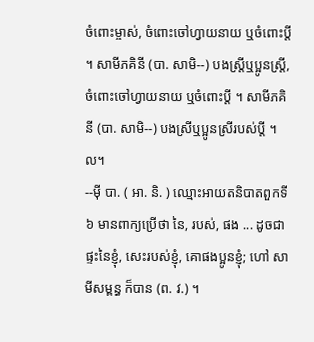ចំពោះម្ចាស់, ចំពោះចៅហ្វាយនាយ ឬចំពោះប្តី ។ សាមីភគិនី (បា. សាមិ--) បងស្ត្រីឬប្អូនស្ត្រី, ចំពោះចៅហ្វាយនាយ ឬចំពោះប្តី ។ សាមីភគិនី (បា. សាមិ--) បងស្រីឬប្អូនស្រីរបស់ប្តី ។ល។
--ម៉ី បា. ( អា. និ. ) ឈ្មោះអាយតនិបាតពួកទី ៦ មានពាក្យប្រើថា នៃ, របស់, ផង ... ដូចជា ផ្ទះនៃខ្ញុំ, សេះរបស់ខ្ញុំ, គោផងប្អូនខ្ញុំ; ហៅ សាមីសម្ពន្ធ ក៏បាន (ព. វ.) ។